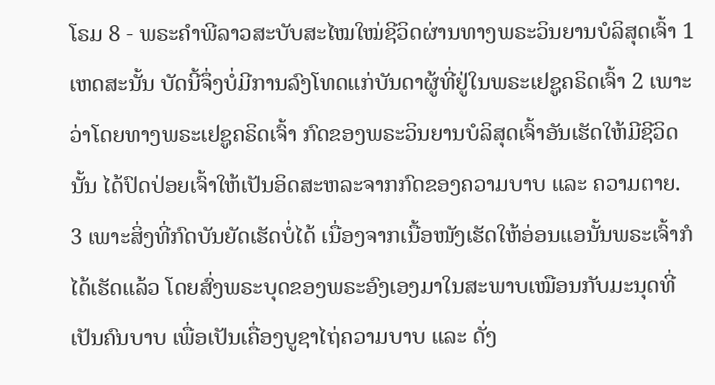ໂຣມ 8 - ພຣະຄຳພີລາວສະບັບສະໄໝໃໝ່ຊີວິດຜ່ານທາງພຣະວິນຍານບໍລິສຸດເຈົ້າ 1 ເຫດສະນັ້ນ ບັດນີ້ຈຶ່ງບໍ່ມີການລົງໂທດແກ່ບັນດາຜູ້ທີ່ຢູ່ໃນພຣະເຢຊູຄຣິດເຈົ້າ 2 ເພາະວ່າໂດຍທາງພຣະເຢຊູຄຣິດເຈົ້າ ກົດຂອງພຣະວິນຍານບໍລິສຸດເຈົ້າອັນເຮັດໃຫ້ມີຊີວິດນັ້ນ ໄດ້ປົດປ່ອຍເຈົ້າໃຫ້ເປັນອິດສະຫລະຈາກກົດຂອງຄວາມບາບ ແລະ ຄວາມຕາຍ. 3 ເພາະສິ່ງທີ່ກົດບັນຍັດເຮັດບໍ່ໄດ້ ເນື່ອງຈາກເນື້ອໜັງເຮັດໃຫ້ອ່ອນແອນັ້ນພຣະເຈົ້າກໍໄດ້ເຮັດແລ້ວ ໂດຍສົ່ງພຣະບຸດຂອງພຣະອົງເອງມາໃນສະພາບເໝືອນກັບມະນຸດທີ່ເປັນຄົນບາບ ເພື່ອເປັນເຄື່ອງບູຊາໄຖ່ຄວາມບາບ ແລະ ດັ່ງ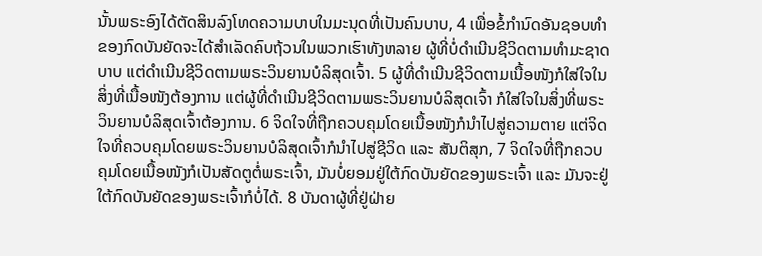ນັ້ນພຣະອົງໄດ້ຕັດສິນລົງໂທດຄວາມບາບໃນມະນຸດທີ່ເປັນຄົນບາບ, 4 ເພື່ອຂໍ້ກຳນົດອັນຊອບທຳຂອງກົດບັນຍັດຈະໄດ້ສຳເລັດຄົບຖ້ວນໃນພວກເຮົາທັງຫລາຍ ຜູ້ທີ່ບໍ່ດຳເນີນຊີວິດຕາມທຳມະຊາດບາບ ແຕ່ດຳເນີນຊີວິດຕາມພຣະວິນຍານບໍລິສຸດເຈົ້າ. 5 ຜູ້ທີ່ດຳເນີນຊີວິດຕາມເນື້ອໜັງກໍໃສ່ໃຈໃນສິ່ງທີ່ເນື້ອໜັງຕ້ອງການ ແຕ່ຜູ້ທີ່ດຳເນີນຊີວິດຕາມພຣະວິນຍານບໍລິສຸດເຈົ້າ ກໍໃສ່ໃຈໃນສິ່ງທີ່ພຣະວິນຍານບໍລິສຸດເຈົ້າຕ້ອງການ. 6 ຈິດໃຈທີ່ຖືກຄວບຄຸມໂດຍເນື້ອໜັງກໍນໍາໄປສູ່ຄວາມຕາຍ ແຕ່ຈິດໃຈທີ່ຄວບຄຸມໂດຍພຣະວິນຍານບໍລິສຸດເຈົ້າກໍນໍາໄປສູ່ຊີວິດ ແລະ ສັນຕິສຸກ, 7 ຈິດໃຈທີ່ຖືກຄວບຄຸມໂດຍເນື້ອໜັງກໍເປັນສັດຕູຕໍ່ພຣະເຈົ້າ, ມັນບໍ່ຍອມຢູ່ໃຕ້ກົດບັນຍັດຂອງພຣະເຈົ້າ ແລະ ມັນຈະຢູ່ໃຕ້ກົດບັນຍັດຂອງພຣະເຈົ້າກໍບໍ່ໄດ້. 8 ບັນດາຜູ້ທີ່ຢູ່ຝ່າຍ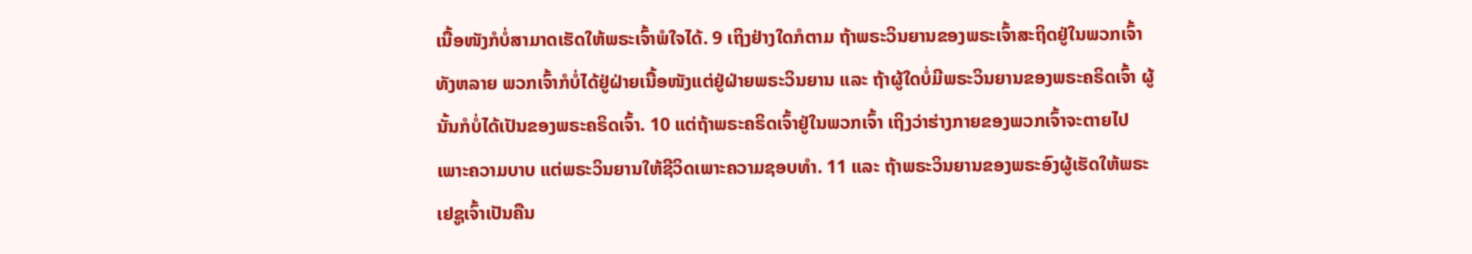ເນື້ອໜັງກໍບໍ່ສາມາດເຮັດໃຫ້ພຣະເຈົ້າພໍໃຈໄດ້. 9 ເຖິງຢ່າງໃດກໍຕາມ ຖ້າພຣະວິນຍານຂອງພຣະເຈົ້າສະຖິດຢູ່ໃນພວກເຈົ້າທັງຫລາຍ ພວກເຈົ້າກໍບໍ່ໄດ້ຢູ່ຝ່າຍເນື້ອໜັງແຕ່ຢູ່ຝ່າຍພຣະວິນຍານ ແລະ ຖ້າຜູ້ໃດບໍ່ມີພຣະວິນຍານຂອງພຣະຄຣິດເຈົ້າ ຜູ້ນັ້ນກໍບໍ່ໄດ້ເປັນຂອງພຣະຄຣິດເຈົ້າ. 10 ແຕ່ຖ້າພຣະຄຣິດເຈົ້າຢູ່ໃນພວກເຈົ້າ ເຖິງວ່າຮ່າງກາຍຂອງພວກເຈົ້າຈະຕາຍໄປເພາະຄວາມບາບ ແຕ່ພຣະວິນຍານໃຫ້ຊີວິດເພາະຄວາມຊອບທຳ. 11 ແລະ ຖ້າພຣະວິນຍານຂອງພຣະອົງຜູ້ເຮັດໃຫ້ພຣະເຢຊູເຈົ້າເປັນຄືນ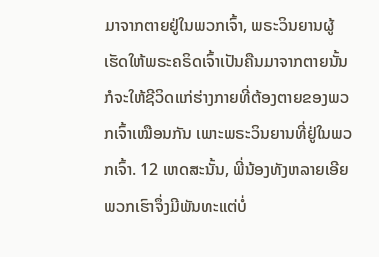ມາຈາກຕາຍຢູ່ໃນພວກເຈົ້າ, ພຣະວິນຍານຜູ້ເຮັດໃຫ້ພຣະຄຣິດເຈົ້າເປັນຄືນມາຈາກຕາຍນັ້ນກໍຈະໃຫ້ຊີວິດແກ່ຮ່າງກາຍທີ່ຕ້ອງຕາຍຂອງພວກເຈົ້າເໝືອນກັນ ເພາະພຣະວິນຍານທີ່ຢູ່ໃນພວກເຈົ້າ. 12 ເຫດສະນັ້ນ, ພີ່ນ້ອງທັງຫລາຍເອີຍ ພວກເຮົາຈຶ່ງມີພັນທະແຕ່ບໍ່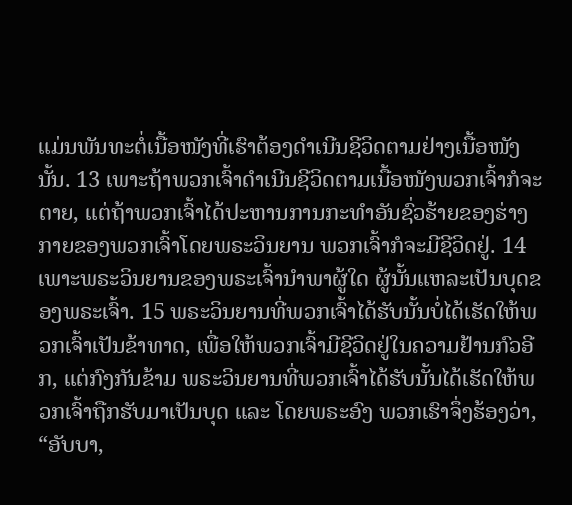ແມ່ນພັນທະຕໍ່ເນື້ອໜັງທີ່ເຮົາຕ້ອງດຳເນີນຊີວິດຕາມຢ່າງເນື້ອໜັງນັ້ນ. 13 ເພາະຖ້າພວກເຈົ້າດຳເນີນຊີວິດຕາມເນື້ອໜັງພວກເຈົ້າກໍຈະຕາຍ, ແຕ່ຖ້າພວກເຈົ້າໄດ້ປະຫານການກະທຳອັນຊົ່ວຮ້າຍຂອງຮ່າງກາຍຂອງພວກເຈົ້າໂດຍພຣະວິນຍານ ພວກເຈົ້າກໍຈະມີຊີວິດຢູ່. 14 ເພາະພຣະວິນຍານຂອງພຣະເຈົ້ານຳພາຜູ້ໃດ ຜູ້ນັ້ນແຫລະເປັນບຸດຂອງພຣະເຈົ້າ. 15 ພຣະວິນຍານທີ່ພວກເຈົ້າໄດ້ຮັບນັ້ນບໍ່ໄດ້ເຮັດໃຫ້ພວກເຈົ້າເປັນຂ້າທາດ, ເພື່ອໃຫ້ພວກເຈົ້າມີຊີວິດຢູ່ໃນຄວາມຢ້ານກົວອີກ, ແຕ່ກົງກັນຂ້າມ ພຣະວິນຍານທີ່ພວກເຈົ້າໄດ້ຮັບນັ້ນໄດ້ເຮັດໃຫ້ພວກເຈົ້າຖືກຮັບມາເປັນບຸດ ແລະ ໂດຍພຣະອົງ ພວກເຮົາຈຶ່ງຮ້ອງວ່າ, “ອັບບາ,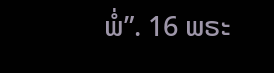ພໍ່”. 16 ພຣະ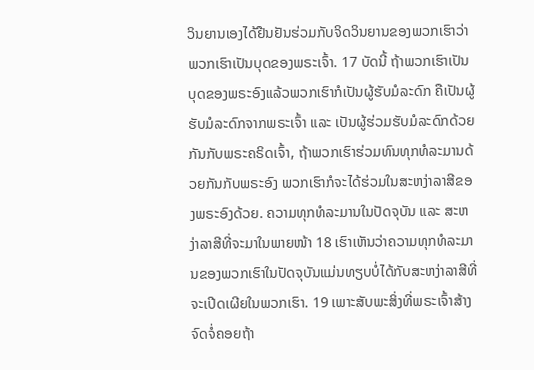ວິນຍານເອງໄດ້ຢືນຢັນຮ່ວມກັບຈິດວິນຍານຂອງພວກເຮົາວ່າພວກເຮົາເປັນບຸດຂອງພຣະເຈົ້າ. 17 ບັດນີ້ ຖ້າພວກເຮົາເປັນບຸດຂອງພຣະອົງແລ້ວພວກເຮົາກໍເປັນຜູ້ຮັບມໍລະດົກ ຄືເປັນຜູ້ຮັບມໍລະດົກຈາກພຣະເຈົ້າ ແລະ ເປັນຜູ້ຮ່ວມຮັບມໍລະດົກດ້ວຍກັນກັບພຣະຄຣິດເຈົ້າ, ຖ້າພວກເຮົາຮ່ວມທົນທຸກທໍລະມານດ້ວຍກັນກັບພຣະອົງ ພວກເຮົາກໍຈະໄດ້ຮ່ວມໃນສະຫງ່າລາສີຂອງພຣະອົງດ້ວຍ. ຄວາມທຸກທໍລະມານໃນປັດຈຸບັນ ແລະ ສະຫງ່າລາສີທີ່ຈະມາໃນພາຍໜ້າ 18 ເຮົາເຫັນວ່າຄວາມທຸກທໍລະມານຂອງພວກເຮົາໃນປັດຈຸບັນແມ່ນທຽບບໍ່ໄດ້ກັບສະຫງ່າລາສີທີ່ຈະເປີດເຜີຍໃນພວກເຮົາ. 19 ເພາະສັບພະສິ່ງທີ່ພຣະເຈົ້າສ້າງຈົດຈໍ່ຄອຍຖ້າ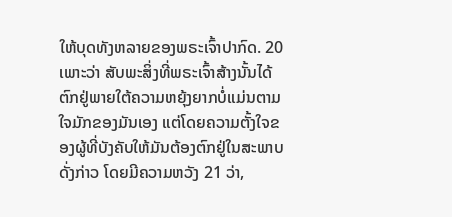ໃຫ້ບຸດທັງຫລາຍຂອງພຣະເຈົ້າປາກົດ. 20 ເພາະວ່າ ສັບພະສິ່ງທີ່ພຣະເຈົ້າສ້າງນັ້ນໄດ້ຕົກຢູ່ພາຍໃຕ້ຄວາມຫຍຸ້ງຍາກບໍ່ແມ່ນຕາມໃຈມັກຂອງມັນເອງ ແຕ່ໂດຍຄວາມຕັ້ງໃຈຂອງຜູ້ທີ່ບັງຄັບໃຫ້ມັນຕ້ອງຕົກຢູ່ໃນສະພາບດັ່ງກ່າວ ໂດຍມີຄວາມຫວັງ 21 ວ່າ,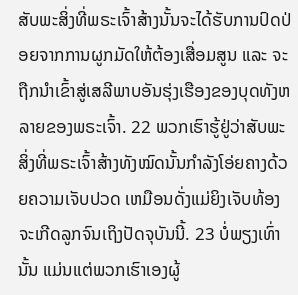ສັບພະສິ່ງທີ່ພຣະເຈົ້າສ້າງນັ້ນຈະໄດ້ຮັບການປົດປ່ອຍຈາກການຜູກມັດໃຫ້ຕ້ອງເສື່ອມສູນ ແລະ ຈະຖືກນຳເຂົ້າສູ່ເສລີພາບອັນຮຸ່ງເຮືອງຂອງບຸດທັງຫລາຍຂອງພຣະເຈົ້າ. 22 ພວກເຮົາຮູ້ຢູ່ວ່າສັບພະສິ່ງທີ່ພຣະເຈົ້າສ້າງທັງໝົດນັ້ນກຳລັງໂອ່ຍຄາງດ້ວຍຄວາມເຈັບປວດ ເຫມືອນດັ່ງແມ່ຍິງເຈັບທ້ອງຈະເກີດລູກຈົນເຖິງປັດຈຸບັນນີ້. 23 ບໍ່ພຽງເທົ່ານັ້ນ ແມ່ນແຕ່ພວກເຮົາເອງຜູ້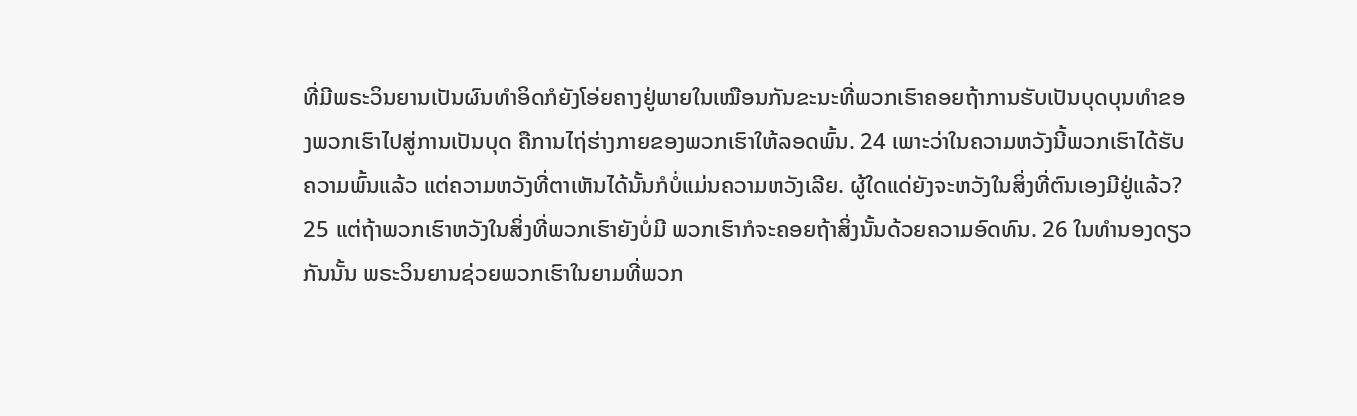ທີ່ມີພຣະວິນຍານເປັນຜົນທຳອິດກໍຍັງໂອ່ຍຄາງຢູ່ພາຍໃນເໝືອນກັນຂະນະທີ່ພວກເຮົາຄອຍຖ້າການຮັບເປັນບຸດບຸນທຳຂອງພວກເຮົາໄປສູ່ການເປັນບຸດ ຄືການໄຖ່ຮ່າງກາຍຂອງພວກເຮົາໃຫ້ລອດພົ້ນ. 24 ເພາະວ່າໃນຄວາມຫວັງນີ້ພວກເຮົາໄດ້ຮັບຄວາມພົ້ນແລ້ວ ແຕ່ຄວາມຫວັງທີ່ຕາເຫັນໄດ້ນັ້ນກໍບໍ່ແມ່ນຄວາມຫວັງເລີຍ. ຜູ້ໃດແດ່ຍັງຈະຫວັງໃນສິ່ງທີ່ຕົນເອງມີຢູ່ແລ້ວ? 25 ແຕ່ຖ້າພວກເຮົາຫວັງໃນສິ່ງທີ່ພວກເຮົາຍັງບໍ່ມີ ພວກເຮົາກໍຈະຄອຍຖ້າສິ່ງນັ້ນດ້ວຍຄວາມອົດທົນ. 26 ໃນທຳນອງດຽວກັນນັ້ນ ພຣະວິນຍານຊ່ວຍພວກເຮົາໃນຍາມທີ່ພວກ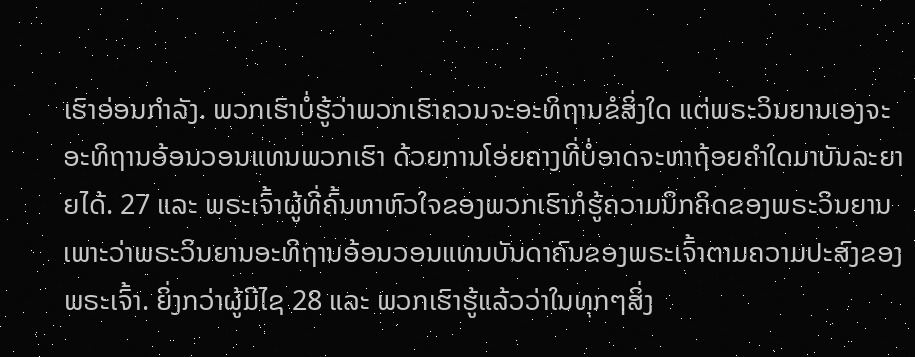ເຮົາອ່ອນກຳລັງ. ພວກເຮົາບໍ່ຮູ້ວ່າພວກເຮົາຄວນຈະອະທິຖານຂໍສິ່ງໃດ ແຕ່ພຣະວິນຍານເອງຈະອະທິຖານອ້ອນວອນແທນພວກເຮົາ ດ້ວຍການໂອ່ຍຄາງທີ່ບໍ່ອາດຈະຫາຖ້ອຍຄຳໃດມາບັນລະຍາຍໄດ້. 27 ແລະ ພຣະເຈົ້າຜູ້ທີ່ຄົ້ນຫາຫົວໃຈຂອງພວກເຮົາກໍຮູ້ຄວາມນຶກຄິດຂອງພຣະວິນຍານ ເພາະວ່າພຣະວິນຍານອະທິຖານອ້ອນວອນແທນບັນດາຄົນຂອງພຣະເຈົ້າຕາມຄວາມປະສົງຂອງພຣະເຈົ້າ. ຍິ່ງກວ່າຜູ້ມີໄຊ 28 ແລະ ພວກເຮົາຮູ້ແລ້ວວ່າໃນທຸກໆສິ່ງ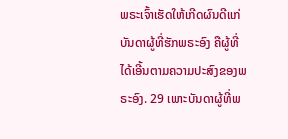ພຣະເຈົ້າເຮັດໃຫ້ເກີດຜົນດີແກ່ບັນດາຜູ້ທີ່ຮັກພຣະອົງ ຄືຜູ້ທີ່ໄດ້ເອີ້ນຕາມຄວາມປະສົງຂອງພຣະອົງ. 29 ເພາະບັນດາຜູ້ທີ່ພ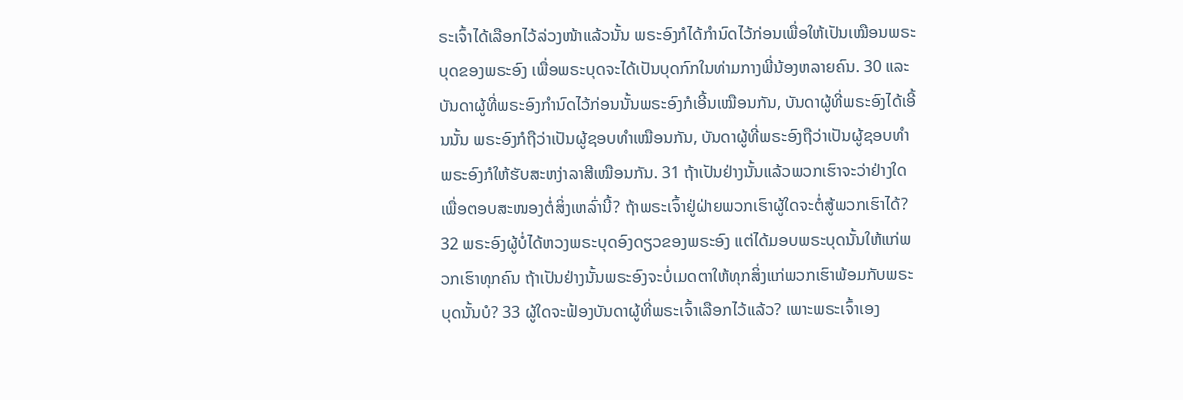ຣະເຈົ້າໄດ້ເລືອກໄວ້ລ່ວງໜ້າແລ້ວນັ້ນ ພຣະອົງກໍໄດ້ກຳນົດໄວ້ກ່ອນເພື່ອໃຫ້ເປັນເໝືອນພຣະບຸດຂອງພຣະອົງ ເພື່ອພຣະບຸດຈະໄດ້ເປັນບຸດກົກໃນທ່າມກາງພີ່ນ້ອງຫລາຍຄົນ. 30 ແລະ ບັນດາຜູ້ທີ່ພຣະອົງກຳນົດໄວ້ກ່ອນນັ້ນພຣະອົງກໍເອີ້ນເໝືອນກັນ, ບັນດາຜູ້ທີ່ພຣະອົງໄດ້ເອີ້ນນັ້ນ ພຣະອົງກໍຖືວ່າເປັນຜູ້ຊອບທຳເໝືອນກັນ, ບັນດາຜູ້ທີ່ພຣະອົງຖືວ່າເປັນຜູ້ຊອບທຳ ພຣະອົງກໍໃຫ້ຮັບສະຫງ່າລາສີເໝືອນກັນ. 31 ຖ້າເປັນຢ່າງນັ້ນແລ້ວພວກເຮົາຈະວ່າຢ່າງໃດເພື່ອຕອບສະໜອງຕໍ່ສິ່ງເຫລົ່ານີ້? ຖ້າພຣະເຈົ້າຢູ່ຝ່າຍພວກເຮົາຜູ້ໃດຈະຕໍ່ສູ້ພວກເຮົາໄດ້? 32 ພຣະອົງຜູ້ບໍ່ໄດ້ຫວງພຣະບຸດອົງດຽວຂອງພຣະອົງ ແຕ່ໄດ້ມອບພຣະບຸດນັ້ນໃຫ້ແກ່ພວກເຮົາທຸກຄົນ ຖ້າເປັນຢ່າງນັ້ນພຣະອົງຈະບໍ່ເມດຕາໃຫ້ທຸກສິ່ງແກ່ພວກເຮົາພ້ອມກັບພຣະບຸດນັ້ນບໍ? 33 ຜູ້ໃດຈະຟ້ອງບັນດາຜູ້ທີ່ພຣະເຈົ້າເລືອກໄວ້ແລ້ວ? ເພາະພຣະເຈົ້າເອງ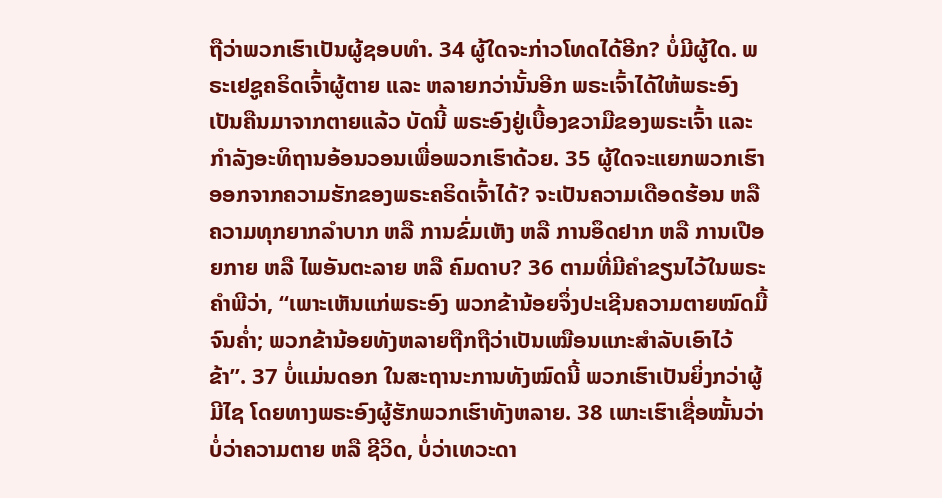ຖືວ່າພວກເຮົາເປັນຜູ້ຊອບທຳ. 34 ຜູ້ໃດຈະກ່າວໂທດໄດ້ອີກ? ບໍ່ມີຜູ້ໃດ. ພຣະເຢຊູຄຣິດເຈົ້າຜູ້ຕາຍ ແລະ ຫລາຍກວ່ານັ້ນອີກ ພຣະເຈົ້າໄດ້ໃຫ້ພຣະອົງເປັນຄືນມາຈາກຕາຍແລ້ວ ບັດນີ້ ພຣະອົງຢູ່ເບື້ອງຂວາມືຂອງພຣະເຈົ້າ ແລະ ກຳລັງອະທິຖານອ້ອນວອນເພື່ອພວກເຮົາດ້ວຍ. 35 ຜູ້ໃດຈະແຍກພວກເຮົາອອກຈາກຄວາມຮັກຂອງພຣະຄຣິດເຈົ້າໄດ້? ຈະເປັນຄວາມເດືອດຮ້ອນ ຫລື ຄວາມທຸກຍາກລຳບາກ ຫລື ການຂົ່ມເຫັງ ຫລື ການອຶດຢາກ ຫລື ການເປືອຍກາຍ ຫລື ໄພອັນຕະລາຍ ຫລື ຄົມດາບ? 36 ຕາມທີ່ມີຄຳຂຽນໄວ້ໃນພຣະຄຳພີວ່າ, “ເພາະເຫັນແກ່ພຣະອົງ ພວກຂ້ານ້ອຍຈຶ່ງປະເຊີນຄວາມຕາຍໝົດມື້ຈົນຄ່ຳ; ພວກຂ້ານ້ອຍທັງຫລາຍຖືກຖືວ່າເປັນເໝືອນແກະສຳລັບເອົາໄວ້ຂ້າ”. 37 ບໍ່ແມ່ນດອກ ໃນສະຖານະການທັງໝົດນີ້ ພວກເຮົາເປັນຍິ່ງກວ່າຜູ້ມີໄຊ ໂດຍທາງພຣະອົງຜູ້ຮັກພວກເຮົາທັງຫລາຍ. 38 ເພາະເຮົາເຊື່ອໝັ້ນວ່າ ບໍ່ວ່າຄວາມຕາຍ ຫລື ຊີວິດ, ບໍ່ວ່າເທວະດາ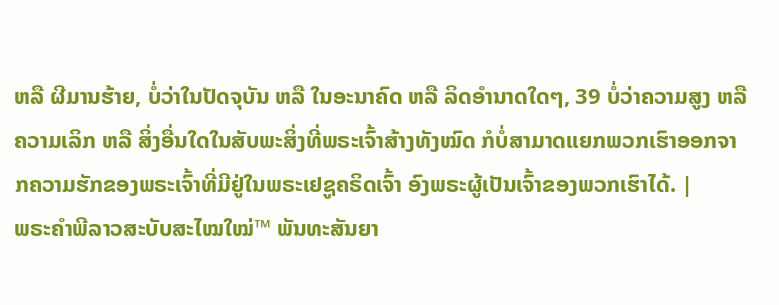ຫລື ຜີມານຮ້າຍ, ບໍ່ວ່າໃນປັດຈຸບັນ ຫລື ໃນອະນາຄົດ ຫລື ລິດອຳນາດໃດໆ, 39 ບໍ່ວ່າຄວາມສູງ ຫລື ຄວາມເລິກ ຫລື ສິ່ງອື່ນໃດໃນສັບພະສິ່ງທີ່ພຣະເຈົ້າສ້າງທັງໝົດ ກໍບໍ່ສາມາດແຍກພວກເຮົາອອກຈາກຄວາມຮັກຂອງພຣະເຈົ້າທີ່ມີຢູ່ໃນພຣະເຢຊູຄຣິດເຈົ້າ ອົງພຣະຜູ້ເປັນເຈົ້າຂອງພວກເຮົາໄດ້. |
ພຣະຄຳພີລາວສະບັບສະໄໝໃໝ່™ ພັນທະສັນຍາ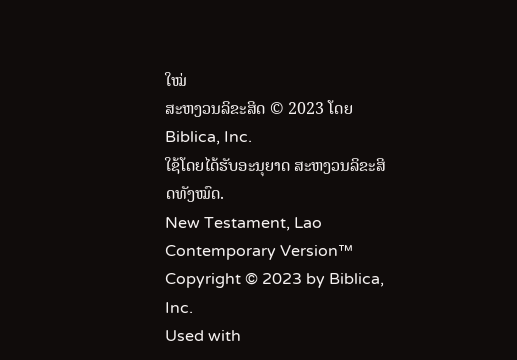ໃໝ່
ສະຫງວນລິຂະສິດ © 2023 ໂດຍ Biblica, Inc.
ໃຊ້ໂດຍໄດ້ຮັບອະນຸຍາດ ສະຫງວນລິຂະສິດທັງໝົດ.
New Testament, Lao Contemporary Version™
Copyright © 2023 by Biblica, Inc.
Used with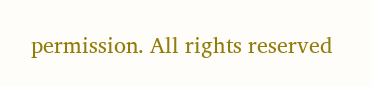permission. All rights reserved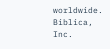worldwide.
Biblica, Inc.